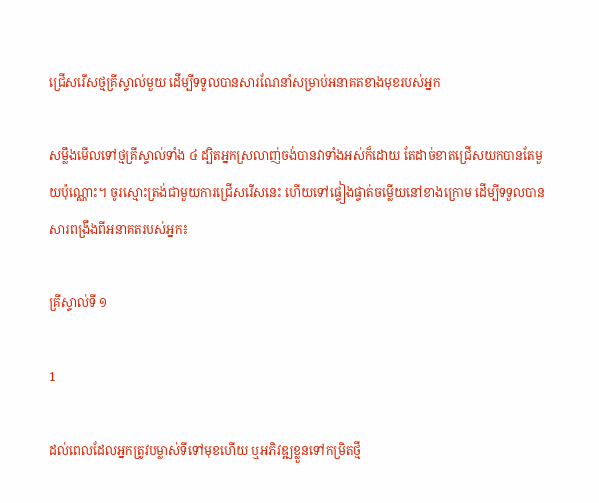ជ្រើសរើសថ្មគ្រីស្ទាល់មួយ ដើម្បីទទួលបានសារណែនាំសម្រាប់អនាគតខាងមុខរបស់អ្នក

សម្លឹងមើលទៅថ្មគ្រីស្ទាល់ទាំង ៤ ដ្បិតអ្នកស្រលាញ់ចង់បានវាទាំងអស់ក៏ដោយ តែដាច់ខាតជ្រើសយកបានតែមួយប៉ុណ្ណោះ។ ចូរស្មោះត្រង់ជាមួយការជ្រើសរើសនេះ ហើយទៅផ្ទៀងផ្ទាត់ចម្លើយនៅខាងក្រោម ដើម្បីទទួលបានសារពង្រឹងពីអនាគតរបស់អ្នក៖

គ្រីស្ទាល់ទី ១

1

ដល់ពេលដែលអ្នកត្រូវបម្លាស់ទីទៅមុខហើយ ឬអភិវឌ្ឍខ្លួនទៅកម្រិតថ្មី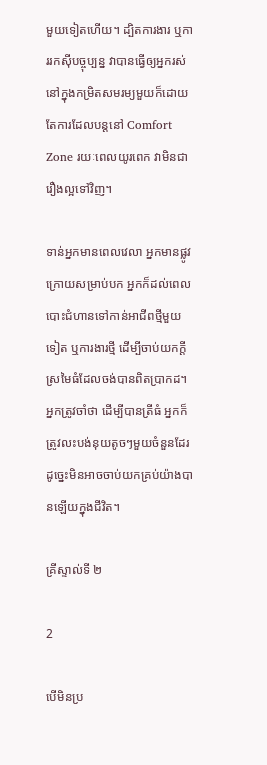មួយទៀតហើយ។ ដ្បិតការងារ ឬការរកស៊ីបច្ចុប្បន្ន វាបានធ្វើឲ្យអ្នករស់នៅក្នុងកម្រិតសមរម្យមួយក៏ដោយ តែការដែលបន្តនៅ Comfort Zone រយៈពេលយូរពេក វាមិនជារឿងល្អទៅវិញ។

ទាន់អ្នកមានពេលវេលា អ្នកមានផ្លូវក្រោយសម្រាប់បក អ្នកក៏ដល់ពេលបោះជំហានទៅកាន់អាជីពថ្មីមួយទៀត ឬការងារថ្មី ដើម្បីចាប់យកក្តីស្រមៃធំដែលចង់បានពិតប្រាកដ។ អ្នកត្រូវចាំថា ដើម្បីបានត្រីធំ អ្នកក៏ត្រូវលះបង់នុយតូចៗមួយចំនួនដែរ ដូច្នេះមិនអាចចាប់យកគ្រប់យ៉ាងបានឡើយក្នុងជីវិត។

គ្រីស្ទាល់ទី ២

2

បើមិនប្រ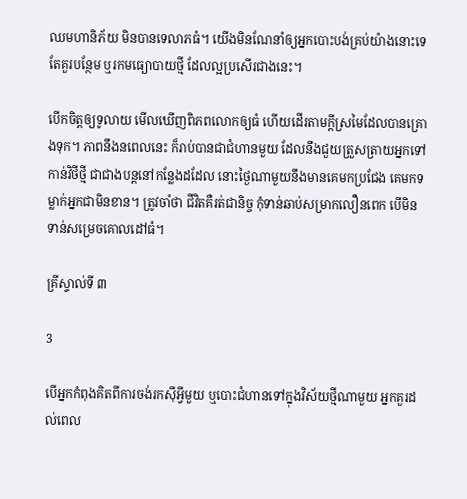ឈមហានិភ័យ មិនបានទេលាភធំ។ យើងមិនណែនាំឲ្យអ្នកបោះបង់គ្រប់យ៉ាងនោះទេ តែគួរបន្ថែម ឬរកមធ្យោបាយថ្មី ដែលល្អប្រសើរជាងនេះ។

បើកចិត្តឲ្យទូលាយ មើលឃើញពិភពលោកឲ្យធំ ហើយដើរតាមក្តីស្រមៃដែលបានគ្រោងទុក។ ភាពនឹងនពេលនេះ ក៏រាប់បានជាជំហានមួយ ដែលនឹងជួយត្រួសត្រាយអ្នកទៅកាន់វិថីថ្មី ជាជាងបន្តនៅកន្លែងដដែល នោះថ្ងៃណាមួយនឹងមានគេមកប្រជែង គេមកទម្លាក់អ្នកជាមិនខាន។ ត្រូវចាំថា ជីវិតគឺរត់ជានិច្ច កុំទាន់ឆាប់សម្រាកលឿនពេក បើមិនទាន់សម្រេចគោលដៅធំ។

គ្រីស្ទាល់ទី ៣

3

បើអ្នកកំពុងគិតពីការចង់រកស៊ីអ្វីមួយ ឬបោះជំហានទៅក្នុងវិស័យថ្មីណាមួយ អ្នកគួរដល់ពេល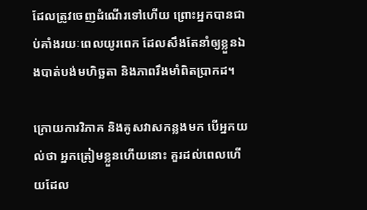ដែលត្រូវចេញដំណើរទៅហើយ ព្រោះអ្នកបានជាប់គាំងរយៈពេលយូរពេក ដែលសឹងតែនាំឲ្យខ្លួនឯងបាត់បង់មហិច្ឆតា និងភាពរឹងមាំពិតប្រាកដ។

ក្រោយការវិភាគ និងគូសវាសកន្លងមក បើអ្នកយល់ថា អ្នកត្រៀមខ្លួនហើយនោះ គួរដល់ពេលហើយដែល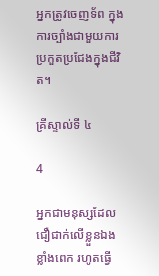អ្នកត្រូវចេញទ័ព ក្នុងការច្បាំងជាមួយការប្រកួតប្រជែងក្នុងជីវិត។

គ្រីស្ទាល់ទី ៤

4

អ្នកជាមនុស្សដែលជឿជាក់លើខ្លួនឯងខ្លាំងពេក រហូតធ្វើ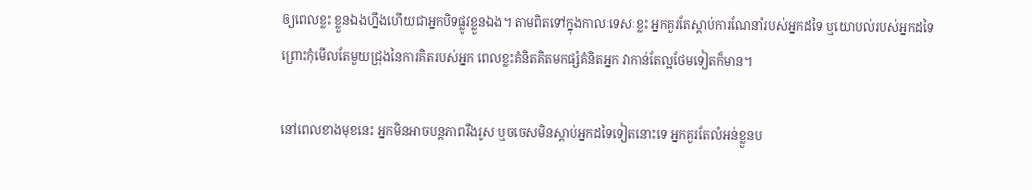ឲ្យពេលខ្លះ ខ្លួនឯងហ្នឹងហើយជាអ្នកបិទផ្លូវខ្លួនឯង។ តាមពិតទៅក្នុងកាលៈទេសៈខ្លះ អ្នកគួរតែស្តាប់ការណែនាំរបស់អ្នកដទៃ ឬយោបល់របស់អ្នកដទៃ ព្រោះកុំមើលតែមួយជ្រុងនៃការគិតរបស់អ្នក ពេលខ្លះគំនិតគិតមកផ្សំគំនិតអ្នក វាកាន់តែល្អថែមទៀតក៏មាន។

នៅពេលខាងមុខនេះ អ្នកមិនអាចបន្តភាពរឹងរូស ឬចចេសមិនស្តាប់អ្នកដទៃទៀតនោះទេ អ្នកគួរតែលំអន់ខ្លួនប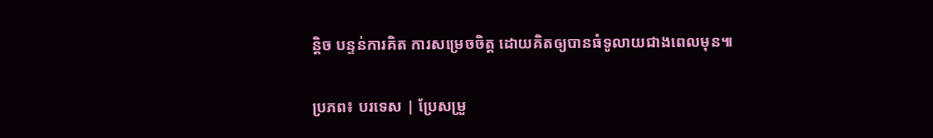ន្តិច បន្ទន់ការគិត ការសម្រេចចិត្ត ដោយគិតឲ្យបានធំទូលាយជាងពេលមុន៕

ប្រភព៖ បរទេស | ប្រែសម្រួ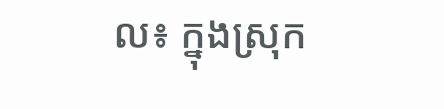ល៖ ក្នុងស្រុក